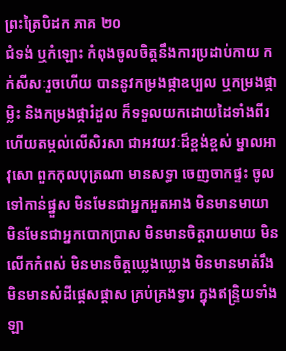ព្រះត្រៃបិដក ភាគ ២០
ជំទង់ ឬកំឡោះ កំពុងចូលចិត្តនឹងការប្រដាប់កាយ កក់សីសៈរួចហើយ បាននូវកម្រងផ្កាឧប្បល ឬកម្រងផ្កាម្លិះ និងកម្រងផ្ការំដួល ក៏ទទួលយកដោយដៃទាំងពីរ ហើយតម្កល់លើសិរសា ជាអវយវៈដ៏ខ្ពង់ខ្ពស់ ម្នាលអាវុសោ ពួកកុលបុត្រណា មានសទ្ធា ចេញចាកផ្ទះ ចូលទៅកាន់ផ្នួស មិនមែនជាអ្នកអួតអាង មិនមានមាយា មិនមែនជាអ្នកបោកប្រាស មិនមានចិត្តរាយមាយ មិនលើកកំពស់ មិនមានចិត្តឃ្លេងឃ្លោង មិនមានមាត់រឹង មិនមានសំដីផ្តេសផ្តាស គ្រប់គ្រងទ្វារ ក្នុងឥន្ទ្រិយទាំងឡា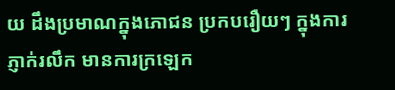យ ដឹងប្រមាណក្នុងភោជន ប្រកបរឿយៗ ក្នុងការភ្ញាក់រលឹក មានការក្រឡេក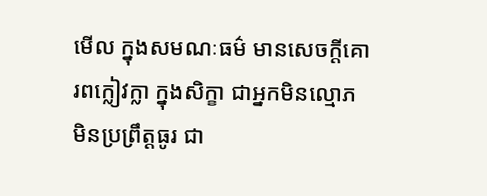មើល ក្នុងសមណៈធម៌ មានសេចក្តីគោរពក្លៀវក្លា ក្នុងសិក្ខា ជាអ្នកមិនល្មោភ មិនប្រព្រឹត្តធូរ ជា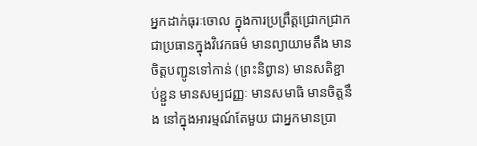អ្នកដាក់ធុរៈចោល ក្នុងការប្រព្រឹត្តជ្រោកជ្រាក ជាប្រធានក្នុងវិវេកធម៌ មានព្យាយាមតឹង មានចិត្តបញ្ជូនទៅកាន់ (ព្រះនិព្វាន) មានសតិខ្ជាប់ខ្ជួន មានសម្បជញ្ញៈ មានសមាធិ មានចិត្តនឹង នៅក្នុងអារម្មណ៍តែមួយ ជាអ្នកមានប្រា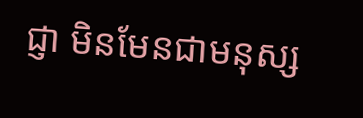ជ្ញា មិនមែនជាមនុស្ស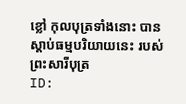ខ្លៅ កុលបុត្រទាំងនោះ បានស្តាប់ធម្មបរិយាយនេះ របស់ព្រះសារីបុត្រ
ID: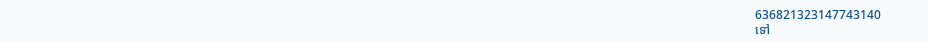636821323147743140
ទៅ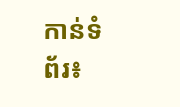កាន់ទំព័រ៖